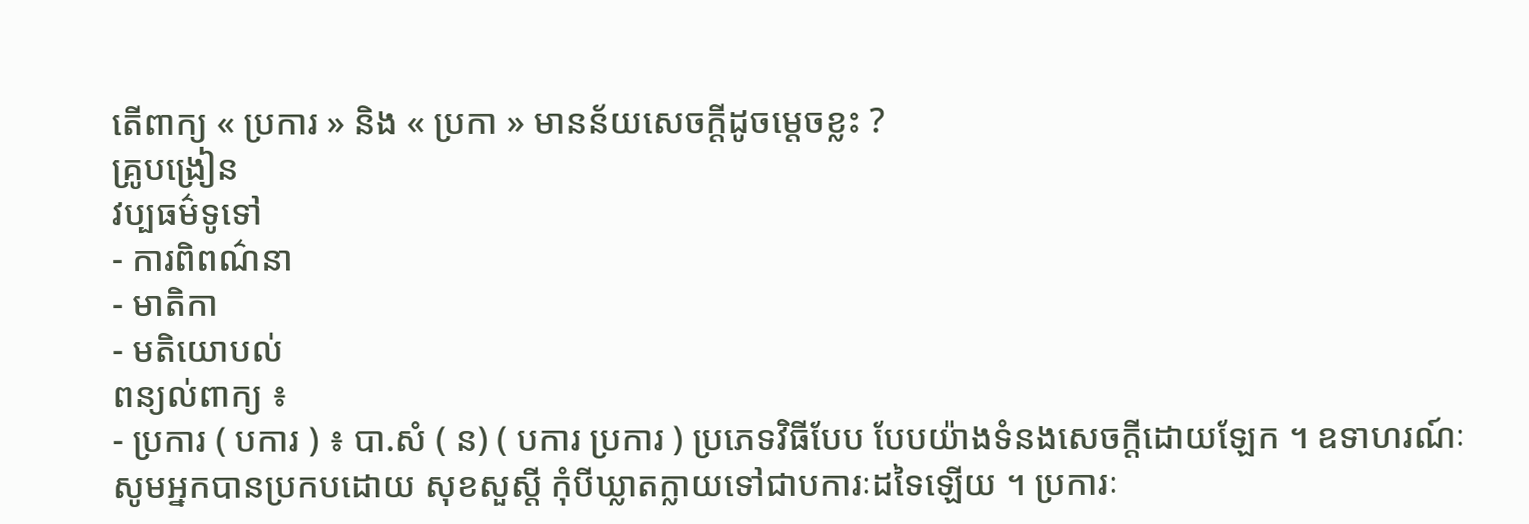តើពាក្យ « ប្រការ » និង « ប្រកា » មានន័យសេចក្តីដូចម្តេចខ្លះ ?
គ្រូបង្រៀន
វប្បធម៌ទូទៅ
- ការពិពណ៌នា
- មាតិកា
- មតិយោបល់
ពន្យល់ពាក្យ ៖
- ប្រការ ( បការ ) ៖ បា.សំ ( ន) ( បការ ប្រការ ) ប្រភេទវិធីបែប បែបយ៉ាងទំនងសេចក្តីដោយឡែក ។ ឧទាហរណ៍ៈ សូមអ្នកបានប្រកបដោយ សុខសួស្តី កុំបីឃ្លាតក្លាយទៅជាបការៈដទៃឡើយ ។ ប្រការៈ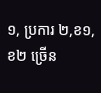១, ប្រការ ២,ខ១,ខ២ ច្រើន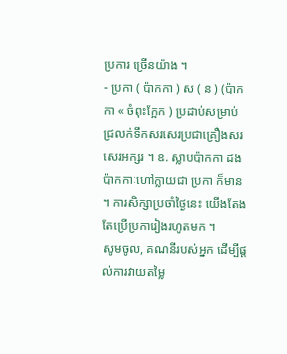ប្រការ ច្រើនយ៉ាង ។
- ប្រកា ( ប៉ាកកា ) ស ( ន ) (ប៉ាកកា « ចំពុះក្អែក ) ប្រដាប់សម្រាប់ជ្រលក់ទឹកសរសេរប្រជាគ្រឿងសរសេរអក្សរ ។ ឧ. ស្លាបប៉ាកកា ដងប៉ាកកាៈហៅក្លាយជា ប្រកា ក៏មាន ។ ការសិក្សាប្រចាំថ្ងៃនេះ យើងតែងតែប្រើប្រការៀងរហូតមក ។
សូមចូល, គណនីរបស់អ្នក ដើម្បីផ្តល់ការវាយតម្លៃ